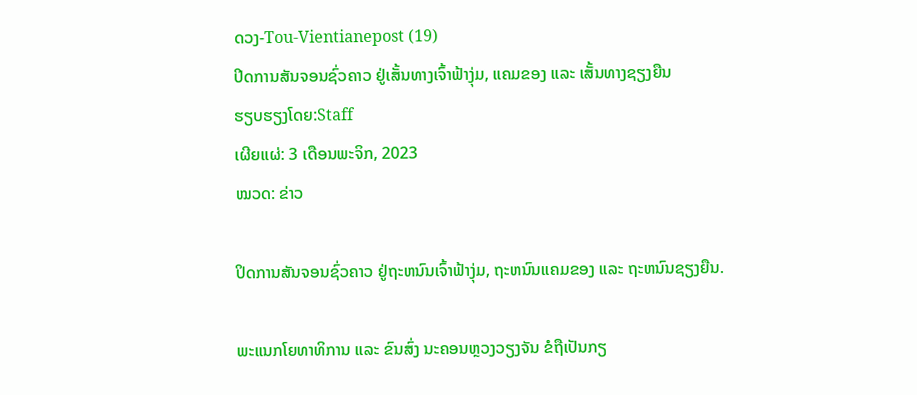ດວງ-Tou-Vientianepost (19)
ປິດການສັນຈອນຊົ່ວຄາວ ຢູ່ເສັ້ນທາງເຈົ້າຟ້າງຸ່ມ, ແຄມຂອງ ແລະ ເສັ້ນທາງຊຽງຍືນ
ຮຽບຮຽງໂດຍ:Staff
ເຜີຍແຜ່: 3 ເດືອນພະຈິກ, 2023
ໝວດ: ຂ່າວ

ປິດການສັນຈອນຊົ່ວຄາວ ຢູ່ຖະຫນົນເຈົ້າຟ້າງຸ່ມ, ຖະຫນົນແຄມຂອງ ແລະ ຖະຫນົນຊຽງຍືນ.

ພະແນກໂຍທາທິການ ແລະ ຂົນສົ່ງ ນະຄອນຫຼວງວຽງຈັນ ຂໍຖືເປັນກຽ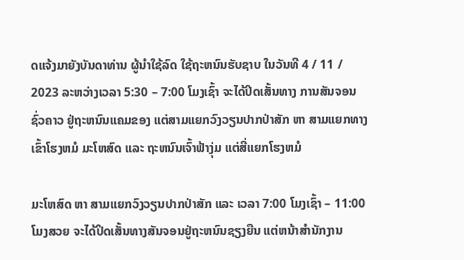ດແຈ້ງມາຍັງບັນດາທ່ານ ຜູ້ນໍາໃຊ້ລົດ ໃຊ້ຖະຫນົນຮັບຊາບ ໃນວັນທີ 4 / 11 / 2023 ລະຫວ່າງເວລາ 5:30 – 7:00 ໂມງເຊົ້າ ຈະໄດ້ປິດເສັ້ນທາງ ການສັນຈອນຊົ່ວຄາວ ຢູ່ຖະຫນົນແຄມຂອງ ແຕ່ສາມແຍກວົງວຽນປາກປ່າສັກ ຫາ ສາມແຍກທາງເຂົ້າໂຮງຫມໍ ມະໂຫສົດ ແລະ ຖະຫນົນເຈົ້າຟ້າງຸ່ມ ແຕ່ສີ່ແຍກໂຮງຫມໍ

ມະໂຫສົດ ຫາ ສາມແຍກວົງວຽນປາກປ່າສັກ ແລະ ເວລາ 7:00 ໂມງເຊົ້າ – 11:00 ໂມງສວຍ ຈະໄດ້ປິດເສັ້ນທາງສັນຈອນຢູ່ຖະຫນົນຊຽງຍືນ ແຕ່ຫນ້າສໍານັກງານ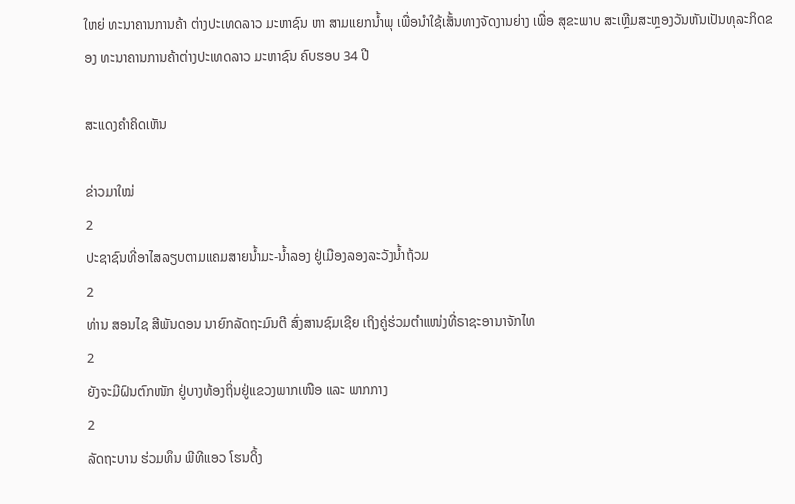ໃຫຍ່ ທະນາຄານການຄ້າ ຕ່າງປະເທດລາວ ມະຫາຊົນ ຫາ ສາມແຍກນໍ້າພຸ ເພື່ອນໍາໃຊ້ເສັ້ນທາງຈັດງານຍ່າງ ເພື່ອ ສຸຂະພາບ ສະເຫຼີມສະຫຼອງວັນຫັນເປັນທຸລະກິດຂອງ ທະນາຄານການຄ້າຕ່າງປະເທດລາວ ມະຫາຊົນ ຄົບຮອບ 34 ປີ

ສະແດງຄຳຄິດເຫັນ

ຂ່າວມາໃໝ່
2
ປະຊາຊົນທີ່ອາໄສລຽບຕາມແຄມສາຍນໍ້າມະ-ນໍ້າລອງ ຢູ່ເມືອງລອງລະວັງນໍ້າຖ້ວມ
2
ທ່ານ ສອນໄຊ ສີພັນດອນ ນາຍົກລັດຖະມົນຕີ ສົ່ງສານຊົມເຊີຍ ເຖິງຄູ່ຮ່ວມຕຳແໜ່ງທີ່ຣາຊະອານາຈັກໄທ
2
ຍັງຈະມີຝົນຕົກໜັກ ຢູ່ບາງທ້ອງຖິ່ນຢູ່ແຂວງພາກເໜືອ ແລະ ພາກກາງ
2
ລັດຖະບານ ຮ່ວມທຶນ ພີທີແອວ ໂຮນດິ້ງ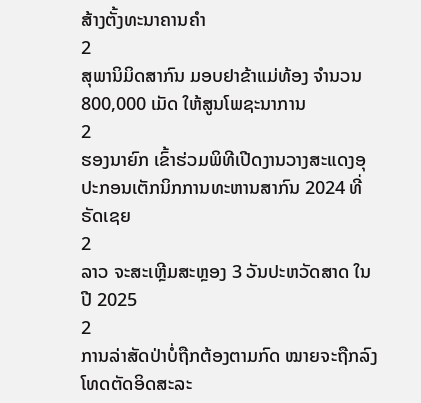ສ້າງຕັ້ງທະນາຄານຄຳ
2
ສຸພານິມິດສາກົນ ມອບຢາຂ້າແມ່ທ້ອງ ຈຳນວນ 800,000 ເມັດ ໃຫ້ສູນໂພຊະນາການ
2
ຮອງນາຍົກ ເຂົ້າຮ່ວມພິທີເປີດງານວາງສະແດງອຸປະກອນເຕັກນິກການທະຫານສາກົນ 2024 ທີ່ຣັດເຊຍ
2
ລາວ ຈະສະເຫຼີມສະຫຼອງ 3 ວັນປະຫວັດສາດ ໃນປີ 2025
2
ການລ່າສັດປ່າບໍ່ຖືກຕ້ອງຕາມກົດ ໝາຍຈະຖືກລົງໂທດຕັດອິດສະລະ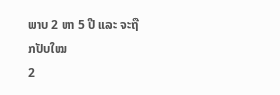ພາບ 2 ຫາ 5 ປີ ແລະ ຈະຖືກປັບໃໝ
2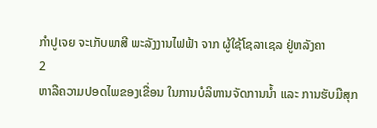ກຳປູເຈຍ ຈະເກັບພາສີ ພະລັງງານໄຟຟ້າ ຈາກ ຜູ້ໃຊ້ໂຊລາເຊລ ຢູ່ຫລັງຄາ
2
ຫາລືຄວາມປອດໄພຂອງເຂື່ອນ ໃນການບໍລິຫານຈັດການນໍ້າ ແລະ ການຮັບມືສຸກ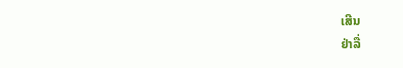ເສີນ
ຢ່າລື່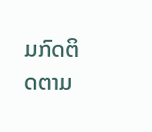ມກົດຕິດຕາມ